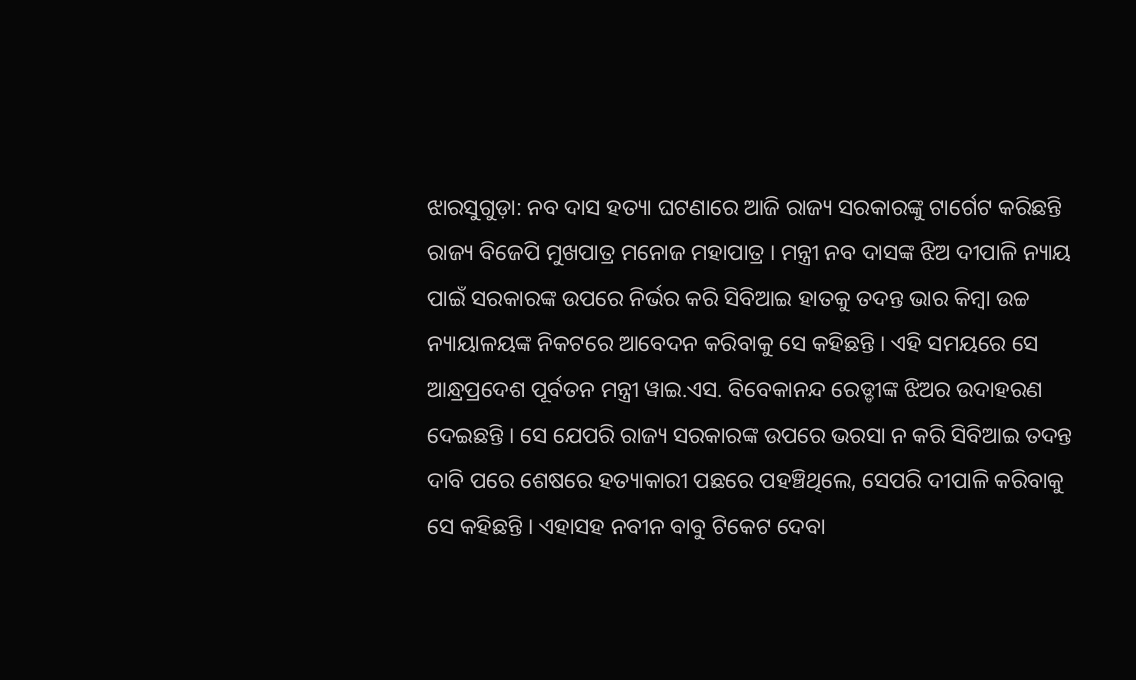ଝାରସୁଗୁଡ଼ା: ନବ ଦାସ ହତ୍ୟା ଘଟଣାରେ ଆଜି ରାଜ୍ୟ ସରକାରଙ୍କୁ ଟାର୍ଗେଟ କରିଛନ୍ତି ରାଜ୍ୟ ବିଜେପି ମୁଖପାତ୍ର ମନୋଜ ମହାପାତ୍ର । ମନ୍ତ୍ରୀ ନବ ଦାସଙ୍କ ଝିଅ ଦୀପାଳି ନ୍ୟାୟ ପାଇଁ ସରକାରଙ୍କ ଉପରେ ନିର୍ଭର କରି ସିବିଆଇ ହାତକୁ ତଦନ୍ତ ଭାର କିମ୍ବା ଉଚ୍ଚ ନ୍ୟାୟାଳୟଙ୍କ ନିକଟରେ ଆବେଦନ କରିବାକୁ ସେ କହିଛନ୍ତି । ଏହି ସମୟରେ ସେ ଆନ୍ଧ୍ରପ୍ରଦେଶ ପୂର୍ବତନ ମନ୍ତ୍ରୀ ୱାଇ.ଏସ. ବିବେକାନନ୍ଦ ରେଡ୍ଡୀଙ୍କ ଝିଅର ଉଦାହରଣ ଦେଇଛନ୍ତି । ସେ ଯେପରି ରାଜ୍ୟ ସରକାରଙ୍କ ଉପରେ ଭରସା ନ କରି ସିବିଆଇ ତଦନ୍ତ ଦାବି ପରେ ଶେଷରେ ହତ୍ୟାକାରୀ ପଛରେ ପହଞ୍ଚିଥିଲେ, ସେପରି ଦୀପାଳି କରିବାକୁ ସେ କହିଛନ୍ତି । ଏହାସହ ନବୀନ ବାବୁ ଟିକେଟ ଦେବା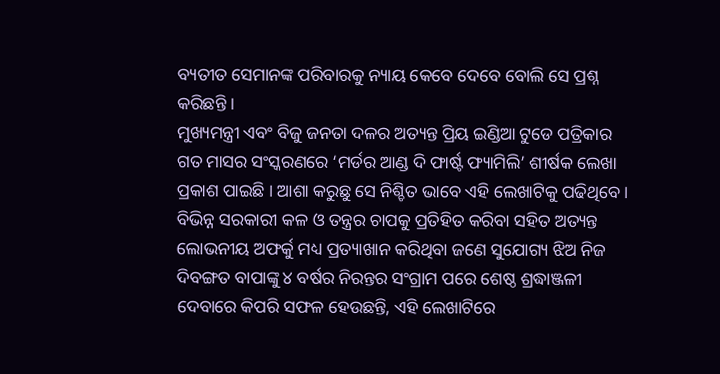ବ୍ୟତୀତ ସେମାନଙ୍କ ପରିବାରକୁ ନ୍ୟାୟ କେବେ ଦେବେ ବୋଲି ସେ ପ୍ରଶ୍ନ କରିଛନ୍ତି ।
ମୁଖ୍ୟମନ୍ତ୍ରୀ ଏବଂ ବିଜୁ ଜନତା ଦଳର ଅତ୍ୟନ୍ତ ପ୍ରିୟ ଇଣ୍ଡିଆ ଟୁଡେ ପତ୍ରିକାର ଗତ ମାସର ସଂସ୍କରଣରେ ‘ମର୍ଡର ଆଣ୍ଡ ଦି ଫାର୍ଷ୍ଟ ଫ୍ୟାମିଲି’ ଶୀର୍ଷକ ଲେଖା ପ୍ରକାଶ ପାଇଛି । ଆଶା କରୁଛୁ ସେ ନିଶ୍ଚିତ ଭାବେ ଏହି ଲେଖାଟିକୁ ପଢିଥିବେ । ବିଭିନ୍ନ ସରକାରୀ କଳ ଓ ତନ୍ତ୍ରର ଚାପକୁ ପ୍ରତିହିତ କରିବା ସହିତ ଅତ୍ୟନ୍ତ ଲୋଭନୀୟ ଅଫର୍କୁ ମଧ୍ୟ ପ୍ରତ୍ୟାଖାନ କରିଥିବା ଜଣେ ସୁଯୋଗ୍ୟ ଝିଅ ନିଜ ଦିବଙ୍ଗତ ବାପାଙ୍କୁ ୪ ବର୍ଷର ନିରନ୍ତର ସଂଗ୍ରାମ ପରେ ଶେଷ୍ଠ ଶ୍ରଦ୍ଧାଞ୍ଜଳୀ ଦେବାରେ କିପରି ସଫଳ ହେଉଛନ୍ତି, ଏହି ଲେଖାଟିରେ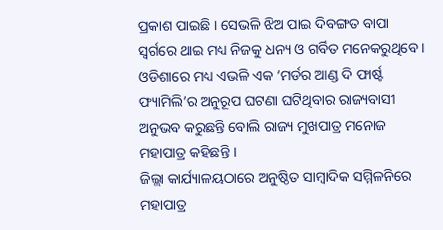ପ୍ରକାଶ ପାଇଛି । ସେଭଳି ଝିଅ ପାଇ ଦିବଙ୍ଗତ ବାପା ସ୍ୱର୍ଗରେ ଥାଇ ମଧ୍ୟ ନିଜକୁ ଧନ୍ୟ ଓ ଗର୍ବିତ ମନେକରୁଥିବେ । ଓଡିଶାରେ ମଧ୍ୟ ଏଭଳି ଏକ ‘ମର୍ଡର ଆଣ୍ଡ ଦି ଫାର୍ଷ୍ଟ ଫ୍ୟାମିଲି’ର ଅନୁରୂପ ଘଟଣା ଘଟିଥିବାର ରାଜ୍ୟବାସୀ ଅନୁଭବ କରୁଛନ୍ତି ବୋଲି ରାଜ୍ୟ ମୁଖପାତ୍ର ମନୋଜ ମହାପାତ୍ର କହିଛନ୍ତି ।
ଜିଲ୍ଲା କାର୍ଯ୍ୟାଳୟଠାରେ ଅନୁଷ୍ଠିତ ସାମ୍ବାଦିକ ସମ୍ମିଳନିରେ ମହାପାତ୍ର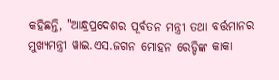କହିଛନ୍ତି, "ଆନ୍ଧ୍ରପ୍ରଦେଶର ପୂର୍ବତନ ମନ୍ତ୍ରୀ ତଥା ବର୍ତ୍ତମାନର ମୁଖ୍ୟମନ୍ତ୍ରୀ ୱାଇ.ଏସ.ଜଗନ ମୋହନ ରେଡ୍ଡିଙ୍କ କାକା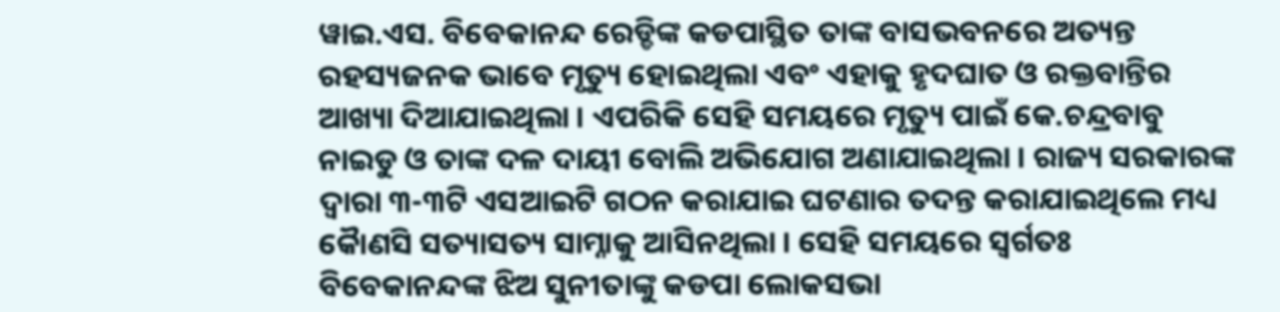ୱାଇ.ଏସ. ବିବେକାନନ୍ଦ ରେଡ୍ଡିଙ୍କ କଡପାସ୍ଥିତ ତାଙ୍କ ବାସଭବନରେ ଅତ୍ୟନ୍ତ ରହସ୍ୟଜନକ ଭାବେ ମୃତ୍ୟୁ ହୋଇଥିଲା ଏବଂ ଏହାକୁ ହୃଦଘାତ ଓ ରକ୍ତବାନ୍ତିର ଆଖ୍ୟା ଦିଆଯାଇଥିଲା । ଏପରିକି ସେହି ସମୟରେ ମୃତ୍ୟୁ ପାଇଁ କେ.ଚନ୍ଦ୍ରବାବୁ ନାଇଡୁ ଓ ତାଙ୍କ ଦଳ ଦାୟୀ ବୋଲି ଅଭିଯୋଗ ଅଣାଯାଇଥିଲା । ରାଜ୍ୟ ସରକାରଙ୍କ ଦ୍ୱାରା ୩-୩ଟି ଏସଆଇଟି ଗଠନ କରାଯାଇ ଘଟଣାର ତଦନ୍ତ କରାଯାଇଥିଲେ ମଧ୍ୟ କୈାଣସି ସତ୍ୟାସତ୍ୟ ସାମ୍ନାକୁ ଆସିନଥିଲା । ସେହି ସମୟରେ ସ୍ୱର୍ଗତଃ ବିବେକାନନ୍ଦଙ୍କ ଝିଅ ସୁନୀତାଙ୍କୁ କଡପା ଲୋକସଭା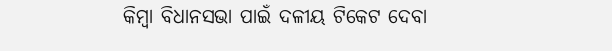କିମ୍ବା ବିଧାନସଭା ପାଇଁ ଦଳୀୟ ଟିକେଟ ଦେବା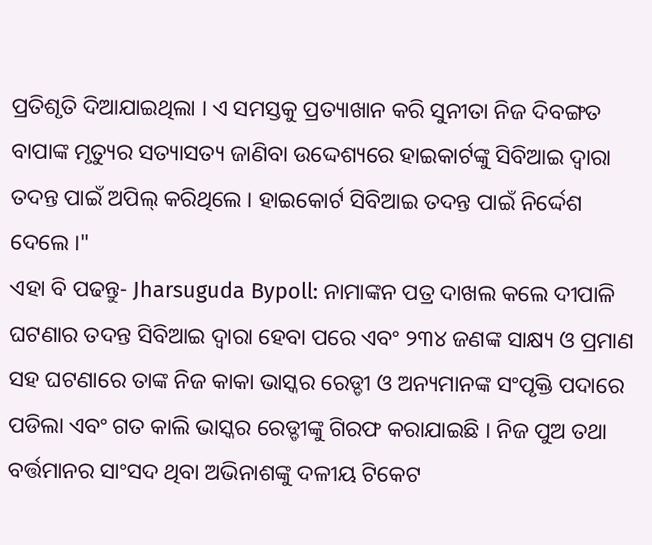ପ୍ରତିଶୃତି ଦିଆଯାଇଥିଲା । ଏ ସମସ୍ତକୁ ପ୍ରତ୍ୟାଖାନ କରି ସୁନୀତା ନିଜ ଦିବଙ୍ଗତ ବାପାଙ୍କ ମୃତ୍ୟୁର ସତ୍ୟାସତ୍ୟ ଜାଣିବା ଉଦ୍ଦେଶ୍ୟରେ ହାଇକାର୍ଟଙ୍କୁ ସିବିଆଇ ଦ୍ୱାରା ତଦନ୍ତ ପାଇଁ ଅପିଲ୍ କରିଥିଲେ । ହାଇକୋର୍ଟ ସିବିଆଇ ତଦନ୍ତ ପାଇଁ ନିର୍ଦ୍ଦେଶ ଦେଲେ ।"
ଏହା ବି ପଢନ୍ତୁ- Jharsuguda Bypoll: ନାମାଙ୍କନ ପତ୍ର ଦାଖଲ କଲେ ଦୀପାଳି
ଘଟଣାର ତଦନ୍ତ ସିବିଆଇ ଦ୍ୱାରା ହେବା ପରେ ଏବଂ ୨୩୪ ଜଣଙ୍କ ସାକ୍ଷ୍ୟ ଓ ପ୍ରମାଣ ସହ ଘଟଣାରେ ତାଙ୍କ ନିଜ କାକା ଭାସ୍କର ରେଡ୍ଡୀ ଓ ଅନ୍ୟମାନଙ୍କ ସଂପୃକ୍ତି ପଦାରେ ପଡିଲା ଏବଂ ଗତ କାଲି ଭାସ୍କର ରେଡ୍ଡୀଙ୍କୁ ଗିରଫ କରାଯାଇଛି । ନିଜ ପୁଅ ତଥା ବର୍ତ୍ତମାନର ସାଂସଦ ଥିବା ଅଭିନାଶଙ୍କୁ ଦଳୀୟ ଟିକେଟ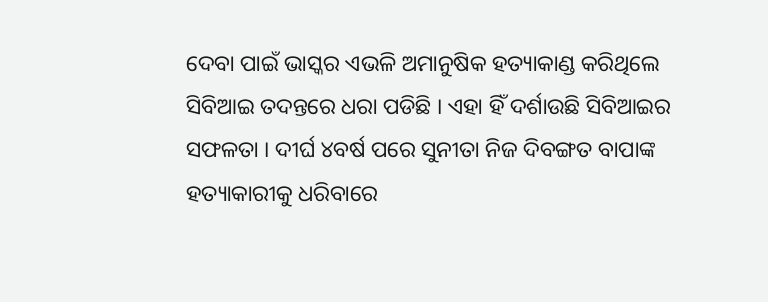ଦେବା ପାଇଁ ଭାସ୍କର ଏଭଳି ଅମାନୁଷିକ ହତ୍ୟାକାଣ୍ଡ କରିଥିଲେ ସିବିଆଇ ତଦନ୍ତରେ ଧରା ପଡିଛି । ଏହା ହିଁ ଦର୍ଶାଉଛି ସିବିଆଇର ସଫଳତା । ଦୀର୍ଘ ୪ବର୍ଷ ପରେ ସୁନୀତା ନିଜ ଦିବଙ୍ଗତ ବାପାଙ୍କ ହତ୍ୟାକାରୀକୁ ଧରିବାରେ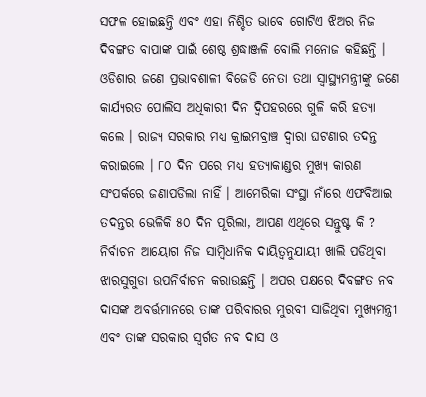ସଫଳ ହୋଇଛନ୍ତି ଏବଂ ଏହା ନିଶ୍ଚିତ ଭାବେ ଗୋଟିଏ ଝିଅର ନିଜ ଦିବଙ୍ଗତ ବାପାଙ୍କ ପାଇଁ ଶେଷ୍ଠ ଶ୍ରଦ୍ଧାଞ୍ଜଳି ବୋଲି ମନୋଜ କହିଛନ୍ତି ।
ଓଡିଶାର ଜଣେ ପ୍ରଭାବଶାଳୀ ବିଜେଡି ନେତା ତଥା ସ୍ୱାସ୍ଥ୍ୟମନ୍ତ୍ରୀଙ୍କୁ ଜଣେ କାର୍ଯ୍ୟରତ ପୋଲିସ ଅଧିକାରୀ ଦିନ ଦ୍ୱିପହରରେ ଗୁଳି କରି ହତ୍ୟା କଲେ । ରାଜ୍ୟ ସରକାର ମଧ୍ୟ କ୍ରାଇମବ୍ରାଞ୍ଚ ଦ୍ୱାରା ଘଟଣାର ତଦନ୍ତ କରାଇଲେ । ୮୦ ଦିନ ପରେ ମଧ୍ୟ ହତ୍ୟାକାଣ୍ଡର ମୁଖ୍ୟ କାରଣ ସଂପର୍କରେ ଜଣାପଡିଲା ନାହିଁ । ଆମେରିକା ସଂସ୍ଥା ନାଁରେ ଏଫବିଆଇ ତଦନ୍ତର ଭେଳିକି ୫୦ ଦିନ ପୂରିଲା, ଆପଣ ଏଥିରେ ସନ୍ତୁଷ୍ଟ କି ? ନିର୍ବାଚନ ଆୟୋଗ ନିଜ ସାମ୍ବିଧାନିକ ଦାୟିତ୍ୱନୁଯାୟୀ ଖାଲି ପଡିଥିବା ଝାରସୁଗୁଡା ଉପନିର୍ବାଚନ କରାଉଛନ୍ତି । ଅପର ପକ୍ଷରେ ଦିବଙ୍ଗତ ନବ ଦାସଙ୍କ ଅବର୍ତ୍ତମାନରେ ତାଙ୍କ ପରିବାରର ମୁରବୀ ସାଜିଥିବା ମୁଖ୍ୟମନ୍ତ୍ରୀ ଏବଂ ତାଙ୍କ ସରକାର ସ୍ୱର୍ଗତ ନବ ଦାସ ଓ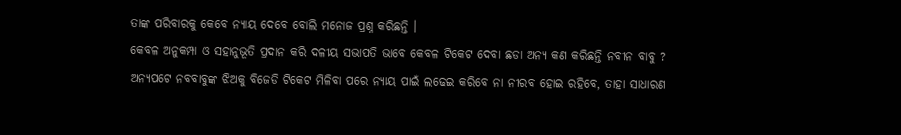ତାଙ୍କ ପରିବାରକୁ କେବେ ନ୍ୟାୟ ଦେବେ ବୋଲି ମନୋଜ ପ୍ରଶ୍ନ କରିଛନ୍ତି ।
କେବଳ ଅନୁକମ୍ପା ଓ ସହାନୁଭୂତି ପ୍ରଦାନ କରି ଦଳୀୟ ସଭାପତି ଭାବେ କେବଳ ଟିକେଟ ଦେବା ଛଡା ଅନ୍ୟ କଣ କରିଛନ୍ତି ନବୀନ ବାବୁ ? ଅନ୍ୟପଟେ ନବବାବୁଙ୍କ ଝିଅକୁ ବିଜେଡି ଟିକେଟ ମିଳିବା ପରେ ନ୍ୟାୟ ପାଇଁ ଲଢେଇ କରିବେ ନା ନୀରବ ହୋଇ ରହିବେ, ତାହା ସାଧାରଣ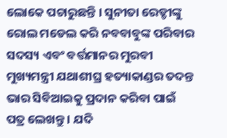ଲୋକେ ପଚାରୁଛନ୍ତି । ସୁନୀତା ରେଡ୍ଡୀଙ୍କୁ ରୋଲ ମଡେଲ କରି ନବବାବୁଙ୍କ ପରିବାର ସଦସ୍ୟ ଏବଂ ବର୍ତ୍ତମାନର ମୁରବୀ ମୁଖ୍ୟମନ୍ତ୍ରୀ ଯଥାଶୀଘ୍ର ହତ୍ୟାକାଣ୍ଡର ତଦନ୍ତ ଭାର ସିବିଆଇକୁ ପ୍ରଦାନ କରିବା ପାଇଁ ପତ୍ର ଲେଖନ୍ତୁ । ଯଦି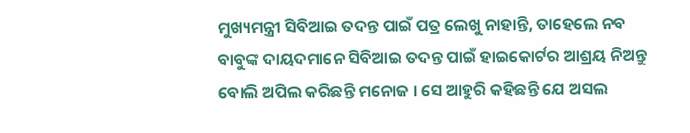ମୁଖ୍ୟମନ୍ତ୍ରୀ ସିବିଆଇ ତଦନ୍ତ ପାଇଁ ପତ୍ର ଲେଖୁ ନାହାନ୍ତି, ତାହେଲେ ନବ ବାବୁଙ୍କ ଦାୟଦମାନେ ସିବିଆଇ ତଦନ୍ତ ପାଇଁ ହାଇକୋର୍ଟର ଆଶ୍ରୟ ନିଅନ୍ତୁ ବୋଲି ଅପିଲ କରିଛନ୍ତି ମନୋଜ । ସେ ଆହୁରି କହିଛନ୍ତି ଯେ ଅସଲ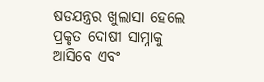ଷଡଯନ୍ତ୍ରର ଖୁଲାସା ହେଲେ ପ୍ରକୃତ ଦୋଷୀ ସାମ୍ନାକୁ ଆସିବେ ଏବଂ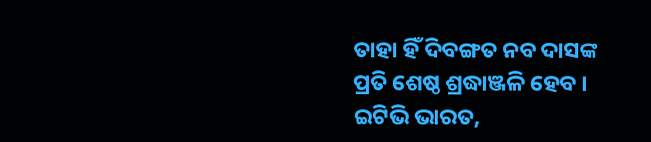ତାହା ହିଁ ଦିବଙ୍ଗତ ନବ ଦାସଙ୍କ ପ୍ରତି ଶେଷ୍ଠ ଶ୍ରଦ୍ଧାଞ୍ଜଳି ହେବ ।
ଇଟିଭି ଭାରତ,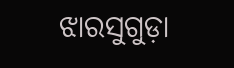ଝାରସୁଗୁଡ଼ା